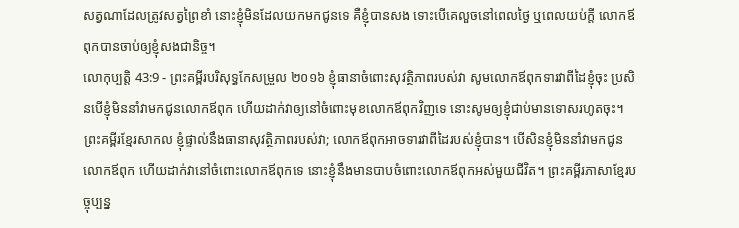សត្វណាដែលត្រូវសត្វព្រៃខាំ នោះខ្ញុំមិនដែលយកមកជូនទេ គឺខ្ញុំបានសង ទោះបើគេលួចនៅពេលថ្ងៃ ឬពេលយប់ក្តី លោកឪពុកបានចាប់ឲ្យខ្ញុំសងជានិច្ច។
លោកុប្បត្តិ 43:9 - ព្រះគម្ពីរបរិសុទ្ធកែសម្រួល ២០១៦ ខ្ញុំធានាចំពោះសុវត្ថិភាពរបស់វា សូមលោកឪពុកទារវាពីដៃខ្ញុំចុះ ប្រសិនបើខ្ញុំមិននាំវាមកជូនលោកឪពុក ហើយដាក់វាឲ្យនៅចំពោះមុខលោកឪពុកវិញទេ នោះសូមឲ្យខ្ញុំជាប់មានទោសរហូតចុះ។ ព្រះគម្ពីរខ្មែរសាកល ខ្ញុំផ្ទាល់នឹងធានាសុវត្ថិភាពរបស់វា; លោកឪពុកអាចទារវាពីដៃរបស់ខ្ញុំបាន។ បើសិនខ្ញុំមិននាំវាមកជូនលោកឪពុក ហើយដាក់វានៅចំពោះលោកឪពុកទេ នោះខ្ញុំនឹងមានបាបចំពោះលោកឪពុកអស់មួយជីវិត។ ព្រះគម្ពីរភាសាខ្មែរបច្ចុប្បន្ន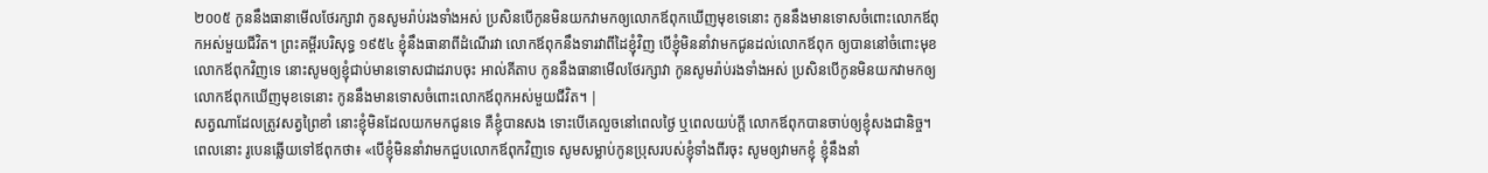២០០៥ កូននឹងធានាមើលថែរក្សាវា កូនសូមរ៉ាប់រងទាំងអស់ ប្រសិនបើកូនមិនយកវាមកឲ្យលោកឪពុកឃើញមុខទេនោះ កូននឹងមានទោសចំពោះលោកឪពុកអស់មួយជីវិត។ ព្រះគម្ពីរបរិសុទ្ធ ១៩៥៤ ខ្ញុំនឹងធានាពីដំណើរវា លោកឪពុកនឹងទារវាពីដៃខ្ញុំវិញ បើខ្ញុំមិននាំវាមកជូនដល់លោកឪពុក ឲ្យបាននៅចំពោះមុខលោកឪពុកវិញទេ នោះសូមឲ្យខ្ញុំជាប់មានទោសជាដរាបចុះ អាល់គីតាប កូននឹងធានាមើលថែរក្សាវា កូនសូមរ៉ាប់រងទាំងអស់ ប្រសិនបើកូនមិនយកវាមកឲ្យលោកឪពុកឃើញមុខទេនោះ កូននឹងមានទោសចំពោះលោកឪពុកអស់មួយជីវិត។ |
សត្វណាដែលត្រូវសត្វព្រៃខាំ នោះខ្ញុំមិនដែលយកមកជូនទេ គឺខ្ញុំបានសង ទោះបើគេលួចនៅពេលថ្ងៃ ឬពេលយប់ក្តី លោកឪពុកបានចាប់ឲ្យខ្ញុំសងជានិច្ច។
ពេលនោះ រូបេនឆ្លើយទៅឪពុកថា៖ «បើខ្ញុំមិននាំវាមកជួបលោកឪពុកវិញទេ សូមសម្លាប់កូនប្រុសរបស់ខ្ញុំទាំងពីរចុះ សូមឲ្យវាមកខ្ញុំ ខ្ញុំនឹងនាំ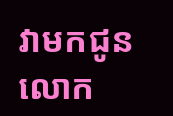វាមកជូនលោក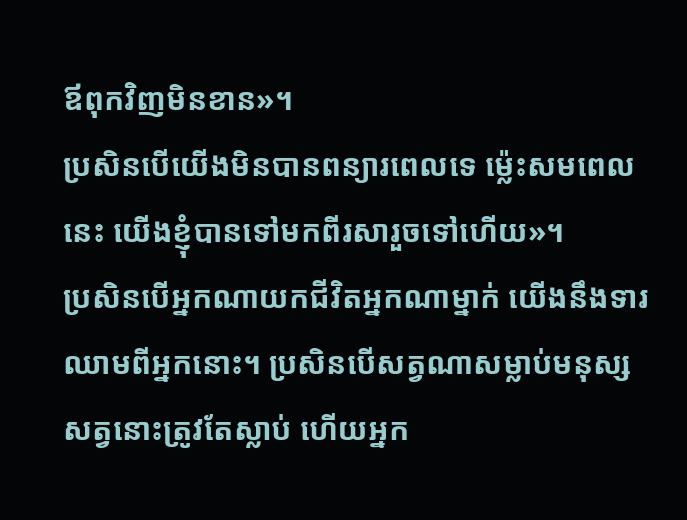ឪពុកវិញមិនខាន»។
ប្រសិនបើយើងមិនបានពន្យារពេលទេ ម៉្លេះសមពេលនេះ យើងខ្ញុំបានទៅមកពីរសារួចទៅហើយ»។
ប្រសិនបើអ្នកណាយកជីវិតអ្នកណាម្នាក់ យើងនឹងទារឈាមពីអ្នកនោះ។ ប្រសិនបើសត្វណាសម្លាប់មនុស្ស សត្វនោះត្រូវតែស្លាប់ ហើយអ្នក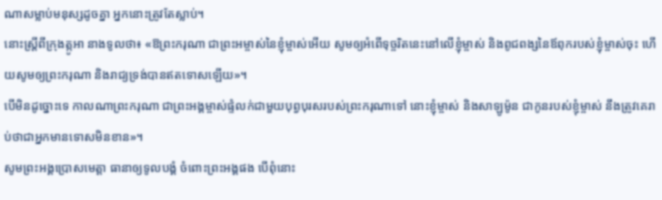ណាសម្លាប់មនុស្សដូចគ្នា អ្នកនោះត្រូវតែស្លាប់។
នោះស្ត្រីពីក្រុងត្កូអា នាងទូលថា៖ «ឱព្រះករុណា ជាព្រះអម្ចាស់នៃខ្ញុំម្ចាស់អើយ សូមឲ្យអំពើទុច្ចរិតនេះនៅលើខ្ញុំម្ចាស់ និងពូជពង្សនៃឪពុករបស់ខ្ញុំម្ចាស់ចុះ ហើយសូមឲ្យព្រះករុណា និងរាជ្យទ្រង់បានឥតទោសឡើយ»។
បើមិនដូច្នោះទេ កាលណាព្រះករុណា ជាព្រះអង្គម្ចាស់ផ្ទំលក់ជាមួយបុព្វបុរសរបស់ព្រះករុណាទៅ នោះខ្ញុំម្ចាស់ និងសាឡូម៉ូន ជាកូនរបស់ខ្ញុំម្ចាស់ នឹងត្រូវគេរាប់ថាជាអ្នកមានទោសមិនខាន»។
សូមព្រះអង្គប្រោសមេត្តា ធានាឲ្យទូលបង្គំ ចំពោះព្រះអង្គផង បើពុំនោះ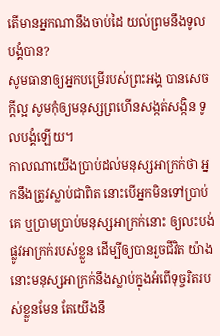តើមានអ្នកណានឹងចាប់ដៃ យល់ព្រមនឹងទូលបង្គំបាន?
សូមធានាឲ្យអ្នកបម្រើរបស់ព្រះអង្គ បានសេចក្ដីល្អ សូមកុំឲ្យមនុស្សព្រហើនសង្កត់សង្កិន ទូលបង្គំឡើយ។
កាលណាយើងប្រាប់ដល់មនុស្សអាក្រក់ថា អ្នកនឹងត្រូវស្លាប់ជាពិត នោះបើអ្នកមិនទៅប្រាប់គេ ឬប្រាមប្រាប់មនុស្សអាក្រក់នោះ ឲ្យលះបង់ផ្លូវអាក្រក់របស់ខ្លួន ដើម្បីឲ្យបានរួចជីវិត យ៉ាងនោះមនុស្សអាក្រក់នឹងស្លាប់ក្នុងអំពើទុច្ចរិតរបស់ខ្លួនមែន តែយើងនឹ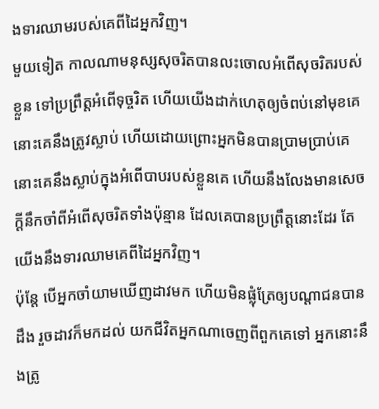ងទារឈាមរបស់គេពីដៃអ្នកវិញ។
មួយទៀត កាលណាមនុស្សសុចរិតបានលះចោលអំពើសុចរិតរបស់ខ្លួន ទៅប្រព្រឹត្តអំពើទុច្ចរិត ហើយយើងដាក់ហេតុឲ្យចំពប់នៅមុខគេ នោះគេនឹងត្រូវស្លាប់ ហើយដោយព្រោះអ្នកមិនបានប្រាមប្រាប់គេ នោះគេនឹងស្លាប់ក្នុងអំពើបាបរបស់ខ្លួនគេ ហើយនឹងលែងមានសេចក្ដីនឹកចាំពីអំពើសុចរិតទាំងប៉ុន្មាន ដែលគេបានប្រព្រឹត្តនោះដែរ តែយើងនឹងទារឈាមគេពីដៃអ្នកវិញ។
ប៉ុន្តែ បើអ្នកចាំយាមឃើញដាវមក ហើយមិនផ្លុំត្រែឲ្យបណ្ដាជនបានដឹង រួចដាវក៏មកដល់ យកជីវិតអ្នកណាចេញពីពួកគេទៅ អ្នកនោះនឹងត្រូ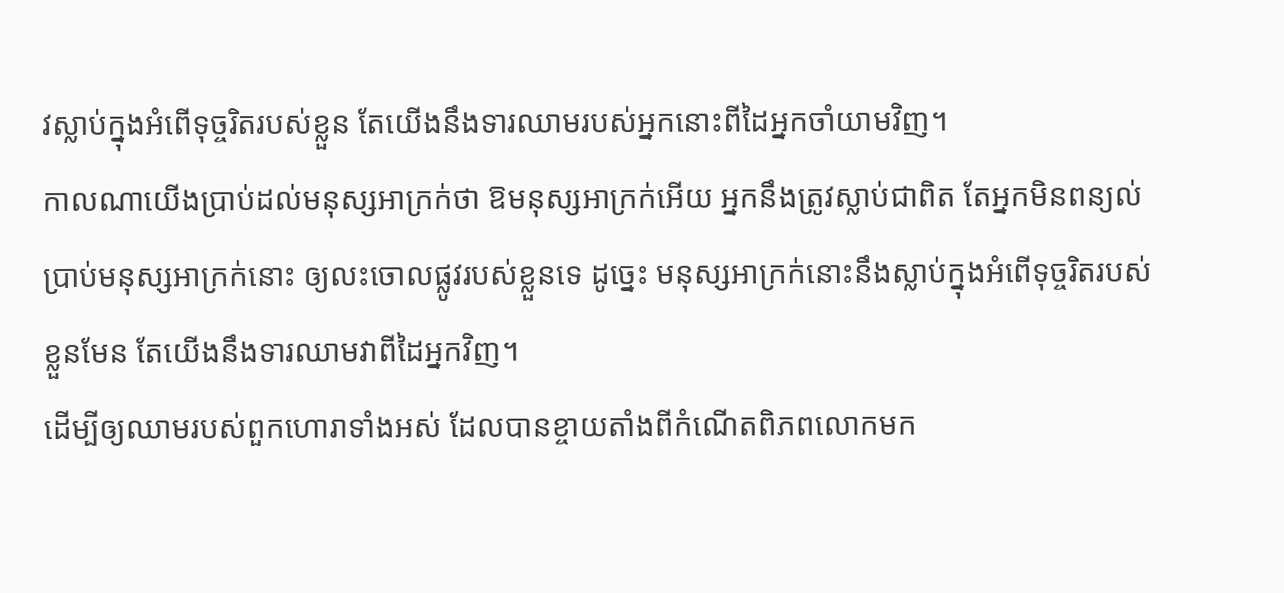វស្លាប់ក្នុងអំពើទុច្ចរិតរបស់ខ្លួន តែយើងនឹងទារឈាមរបស់អ្នកនោះពីដៃអ្នកចាំយាមវិញ។
កាលណាយើងប្រាប់ដល់មនុស្សអាក្រក់ថា ឱមនុស្សអាក្រក់អើយ អ្នកនឹងត្រូវស្លាប់ជាពិត តែអ្នកមិនពន្យល់ប្រាប់មនុស្សអាក្រក់នោះ ឲ្យលះចោលផ្លូវរបស់ខ្លួនទេ ដូច្នេះ មនុស្សអាក្រក់នោះនឹងស្លាប់ក្នុងអំពើទុច្ចរិតរបស់ខ្លួនមែន តែយើងនឹងទារឈាមវាពីដៃអ្នកវិញ។
ដើម្បីឲ្យឈាមរបស់ពួកហោរាទាំងអស់ ដែលបានខ្ចាយតាំងពីកំណើតពិភពលោកមក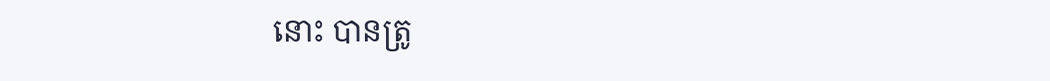នោះ បានត្រូ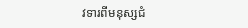វទារពីមនុស្សជំ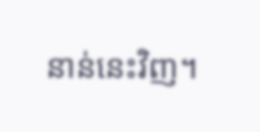នាន់នេះវិញ។